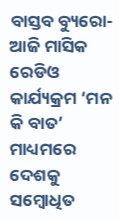ବାସ୍ତବ ବ୍ୟୁରୋ- ଆଜି ମାସିକ ରେଡିଓ କାର୍ଯ୍ୟକ୍ରମ ‘ମନ କି ବାତ’ ମାଧ୍ୟମରେ ଦେଶକୁ ସମ୍ବୋଧିତ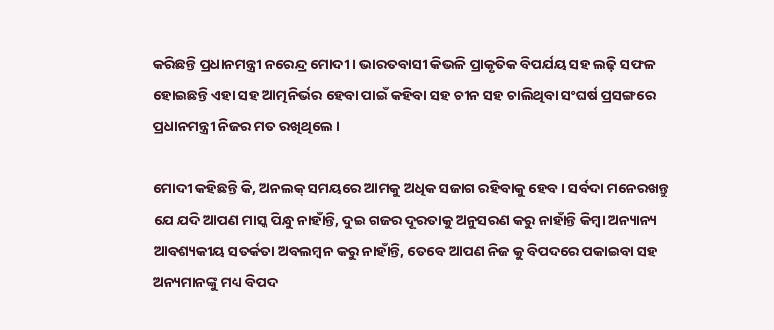କରିଛନ୍ତି ପ୍ରଧାନମନ୍ତ୍ରୀ ନରେନ୍ଦ୍ର ମୋଦୀ । ଭାରତବାସୀ କିଭଳି ପ୍ରାକୃତିକ ବିପର୍ଯୟ ସହ ଲଢ଼ି ସଫଳ ହୋଇଛନ୍ତି ଏହା ସହ ଆତ୍ମନିର୍ଭର ହେବା ପାଇଁ କହିବା ସହ ଚୀନ ସହ ଚାଲିଥିବା ସଂଘର୍ଷ ପ୍ରସଙ୍ଗରେ ପ୍ରଧାନମନ୍ତ୍ରୀ ନିଜର ମତ ରଖିଥିଲେ ।

ମୋଦୀ କହିଛନ୍ତି କି, ଅନଲକ୍ ସମୟରେ ଆମକୁ ଅଧିକ ସଜାଗ ରହିବାକୁ ହେବ । ସର୍ବଦା ମନେରଖନ୍ତୁ ଯେ ଯଦି ଆପଣ ମାସ୍କ ପିନ୍ଧୁ ନାହାଁନ୍ତି, ଦୁଇ ଗଜର ଦୂରତାକୁ ଅନୁସରଣ କରୁ ନାହାଁନ୍ତି କିମ୍ବା ଅନ୍ୟାନ୍ୟ ଆବଶ୍ୟକୀୟ ସତର୍କତା ଅବଲମ୍ବନ କରୁ ନାହାଁନ୍ତି, ତେବେ ଆପଣ ନିଜ କୁ ବିପଦରେ ପକାଇବା ସହ ଅନ୍ୟମାନଙ୍କୁ ମଧ୍ୟ ବିପଦ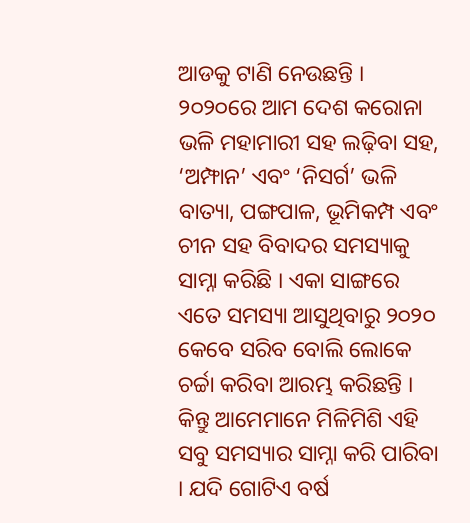ଆଡକୁ ଟାଣି ନେଉଛନ୍ତି ।
୨୦୨୦ରେ ଆମ ଦେଶ କରୋନା ଭଳି ମହାମାରୀ ସହ ଲଢ଼ିବା ସହ, ‘ଅମ୍ଫାନ’ ଏବଂ ‘ନିସର୍ଗ’ ଭଳି ବାତ୍ୟା, ପଙ୍ଗପାଳ, ଭୂମିକମ୍ପ ଏବଂ ଚୀନ ସହ ବିବାଦର ସମସ୍ୟାକୁ ସାମ୍ନା କରିଛି । ଏକା ସାଙ୍ଗରେ ଏତେ ସମସ୍ୟା ଆସୁଥିବାରୁ ୨୦୨୦ କେବେ ସରିବ ବୋଲି ଲୋକେ ଚର୍ଚ୍ଚା କରିବା ଆରମ୍ଭ କରିଛନ୍ତି । କିନ୍ତୁ ଆମେମାନେ ମିଳିମିଶି ଏହି ସବୁ ସମସ୍ୟାର ସାମ୍ନା କରି ପାରିବା । ଯଦି ଗୋଟିଏ ବର୍ଷ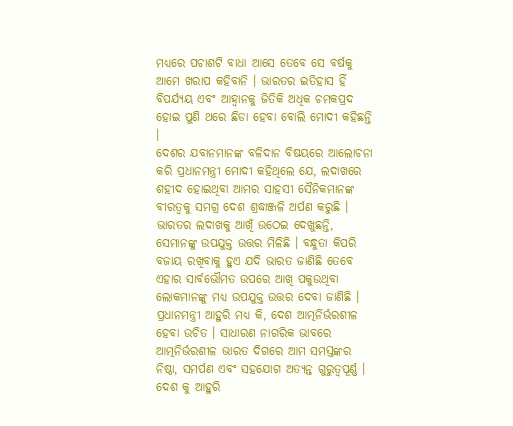ମଧ୍ୟରେ ପଚାଶଟି ବାଧା ଆସେ ତେବେ ସେ ବର୍ଷକୁ ଆମେ ଖରାପ କହିବାନି । ଭାରତର ଇତିହାସ ହିଁ ବିପର୍ଯ୍ୟୟ ଏବଂ ଆହ୍ୱାନକୁ ଜିତିକି ଅଧିକ ଚମକପ୍ରଦ ହୋଇ ପୁଣି ଥରେ ଛିଡା ହେବା ବୋଲି ମୋଦୀ କହିଛନ୍ତି ।
ଦେଶର ଯବାନମାନଙ୍କ ବଳିଦାନ ବିଷୟରେ ଆଲୋଚନା କରି ପ୍ରଧାନମନ୍ତ୍ରୀ ମୋଦୀ କହିଥିଲେ ଯେ, ଲଦାଖରେ ଶହୀଦ ହୋଇଥିବା ଆମର ସାହସୀ ସୈନିକମାନଙ୍କ ବୀରତ୍ୱକୁ ସମଗ୍ର ଦେଶ ଶ୍ରଦ୍ଧାଞ୍ଜଳି ଅର୍ପଣ କରୁଛି । ଭାରତର ଲଦାଖକୁ ଆଖିଁ ଉଠେଇ ଦେଖୁଛନ୍ତି, ସେମାନଙ୍କୁ ଉପଯୁକ୍ତ ଉତ୍ତର ମିଳିଛି । ବନ୍ଧୁତା କିପରି ବଜାୟ ରଖିବାକୁ ହୁଏ ଯଦି ଭାରତ ଜାଣିଛି ତେବେ ଏହାର ସାର୍ବଭୌମତ ଉପରେ ଆଖି ପକୁଉଥିବା ଲୋକମାନଙ୍କୁ ମଧ୍ୟ ଉପଯୁକ୍ତ ଉତ୍ତର ଦେବା ଜାଣିଛି ।
ପ୍ରଧାନମନ୍ତ୍ରୀ ଆହୁରି ମଧ୍ୟ କି, ଦେଶ ଆତ୍ମନିର୍ଭରଶୀଳ ହେବା ଉଚିତ । ସାଧାରଣ ନାଗରିକ ଭାବରେ ଆତ୍ମନିର୍ଭରଶୀଳ ଭାରତ ଦିଗରେ ଆମ ସମସ୍ତଙ୍କର ନିଷ୍ଠା, ସମର୍ପଣ ଏବଂ ସହଯୋଗ ଅତ୍ୟନ୍ତ ଗୁରୁତ୍ୱପୂର୍ଣ୍ଣ । ଦେଶ କୁ ଆହୁରି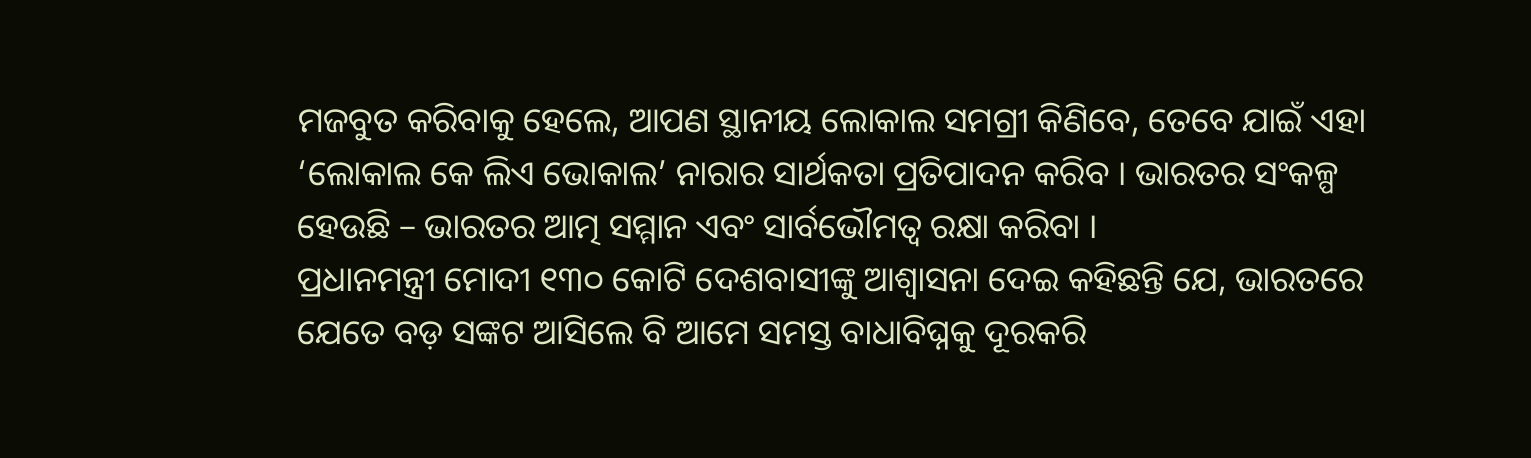ମଜବୁତ କରିବାକୁ ହେଲେ, ଆପଣ ସ୍ଥାନୀୟ ଲୋକାଲ ସମଗ୍ରୀ କିଣିବେ, ତେବେ ଯାଇଁ ଏହା ‘ଲୋକାଲ କେ ଲିଏ ଭୋକାଲ’ ନାରାର ସାର୍ଥକତା ପ୍ରତିପାଦନ କରିବ । ଭାରତର ସଂକଳ୍ପ ହେଉଛି – ଭାରତର ଆତ୍ମ ସମ୍ମାନ ଏବଂ ସାର୍ବଭୌମତ୍ୱ ରକ୍ଷା କରିବା ।
ପ୍ରଧାନମନ୍ତ୍ରୀ ମୋଦୀ ୧୩୦ କୋଟି ଦେଶବାସୀଙ୍କୁ ଆଶ୍ୱାସନା ଦେଇ କହିଛନ୍ତି ଯେ, ଭାରତରେ ଯେତେ ବଡ଼ ସଙ୍କଟ ଆସିଲେ ବି ଆମେ ସମସ୍ତ ବାଧାବିଘ୍ନକୁ ଦୂରକରି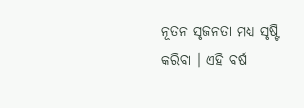ନୂତନ ସୃଜନତା ମଧ୍ୟ ସୃଷ୍ଟି କରିବା । ଏହି ବର୍ଷ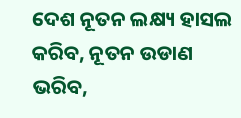ଦେଶ ନୂତନ ଲକ୍ଷ୍ୟ ହାସଲ କରିବ, ନୂତନ ଉଡାଣ ଭରିବ,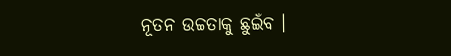ନୂତନ ଉଚ୍ଚତାକୁ ଛୁଇଁବ ।